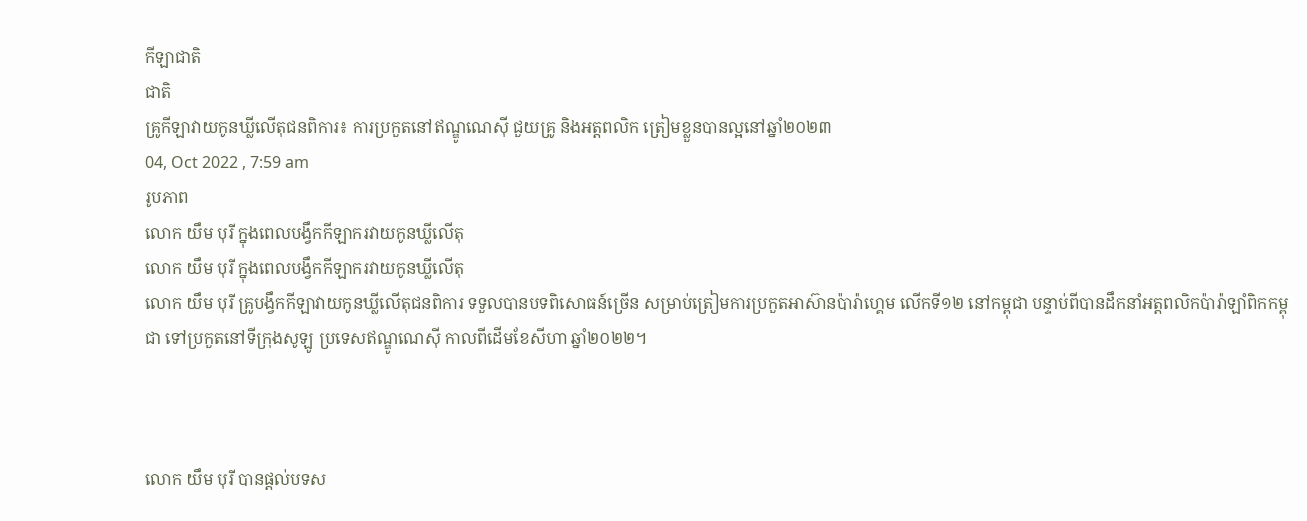កីឡាជាតិ
ជាតិ
គ្រូកីឡាវាយកូនឃ្លីលើតុជនពិការ៖ ការប្រកួតនៅឥណ្ឌូណេស៊ី ជួយគ្រូ និងអត្តពលិក ត្រៀមខ្លួនបានល្អនៅឆ្នាំ២០២៣
04, Oct 2022 , 7:59 am
រូបភាព
លោក យឹម បុរី ក្នុងពេលបង្វឹកកីឡាករវាយកូនឃ្លីលើតុ
លោក យឹម បុរី ក្នុងពេលបង្វឹកកីឡាករវាយកូនឃ្លីលើតុ
លោក យឹម បុរី គ្រូបង្វឹកកីឡាវាយកូនឃ្លីលើតុជនពិការ ទទួលបានបទពិសោធន៍ច្រើន សម្រាប់ត្រៀមការប្រកួតអាស៊ានប៉ារ៉ាហ្គេម លើកទី១២ នៅកម្ពុជា បន្ទាប់ពីបានដឹកនាំអត្ដពលិកប៉ារ៉ាឡាំពិកកម្ពុជា ទៅប្រកួតនៅទីក្រុងសូឡូ ប្រទេសឥណ្ឌូណេស៊ី កាលពីដើមខែសីហា ឆ្នាំ២០២២។



លោក យឹម បុរី បានផ្ដល់បទស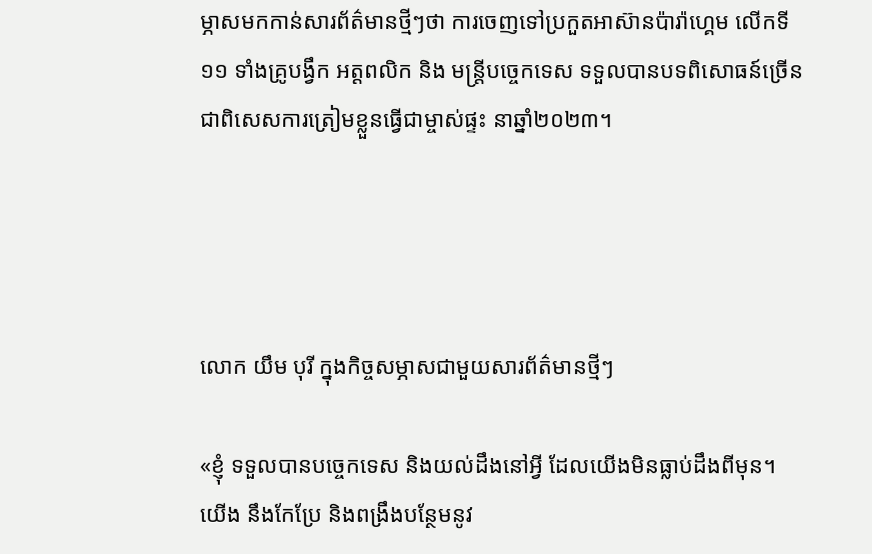ម្ភាសមកកាន់សារព័ត៌មានថ្មីៗថា ការចេញទៅប្រកួតអាស៊ានប៉ារ៉ាហ្គេម លើកទី១១ ទាំងគ្រូបង្វឹក អត្ដពលិក និង មន្ដ្រីបច្ចេកទេស ទទួលបានបទពិសោធន៍ច្រើន ជាពិសេសការត្រៀមខ្លួនធ្វើជាម្ចាស់ផ្ទះ នាឆ្នាំ២០២៣។




លោក យឹម បុរី ក្នុងកិច្ចសម្ភាសជាមួយសារព័ត៌មានថ្មីៗ

«ខ្ញុំ ទទួលបានបច្ចេកទេស និងយល់ដឹងនៅអ្វី ដែលយើងមិនធ្លាប់ដឹងពីមុន។ យើង នឹងកែប្រែ និងពង្រឹងបន្ថែមនូវ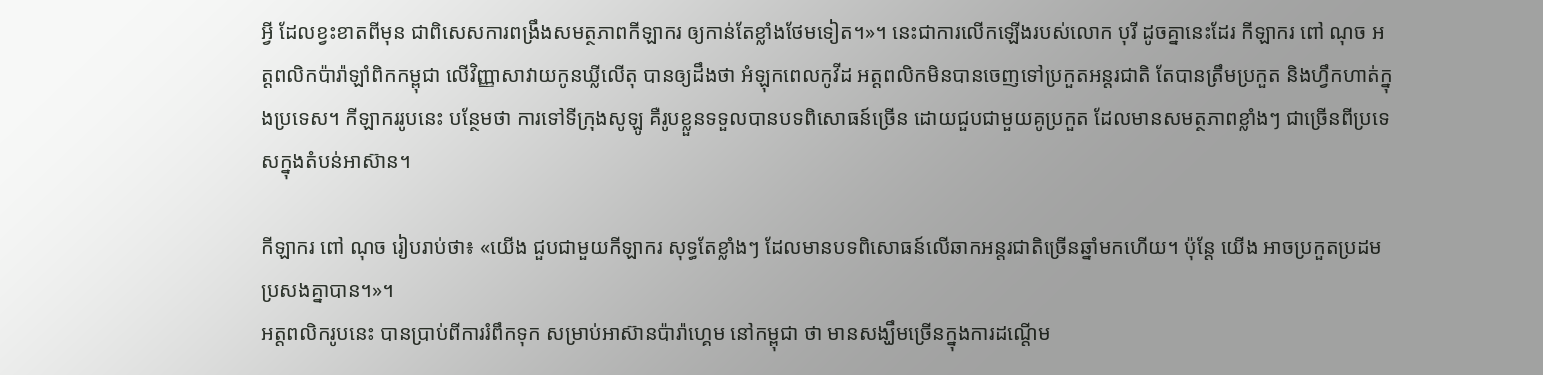អ្វី ដែលខ្វះខាតពីមុន ជាពិសេសការពង្រឹងសមត្ថភាពកីឡាករ ឲ្យកាន់តែខ្លាំងថែមទៀត។»។ នេះជាការលើកឡើងរបស់លោក បុរី ដូចគ្នានេះដែរ កីឡាករ ពៅ ណុច អត្ដពលិកប៉ារ៉ាឡាំពិកកម្ពុជា លើវិញ្ញាសាវាយកូនឃ្លីលើតុ បានឲ្យដឹងថា អំឡុកពេលកូវីដ អត្ដពលិកមិនបានចេញទៅប្រកួតអន្ដរជាតិ តែបានត្រឹមប្រកួត និងហ្វឹកហាត់ក្នុងប្រទេស។ កីឡាកររូបនេះ បន្ថែមថា ការទៅទីក្រុងសូឡូ គឺរូបខ្លួនទទួលបានបទពិសោធន៍ច្រើន ដោយជួបជាមួយគូប្រកួត ដែលមានសមត្ថភាពខ្លាំងៗ ជាច្រើនពីប្រទេសក្នុងតំបន់អាស៊ាន។

កីឡាករ ពៅ ណុច រៀបរាប់ថា៖ «យើង ជួបជាមួយកីឡាករ សុទ្ធតែខ្លាំងៗ ដែលមានបទពិសោធន៍លើឆាកអន្ដរជាតិច្រើនឆ្នាំមកហើយ។ ប៉ុន្ដែ យើង អាចប្រកួតប្រដមប្រសងគ្នាបាន។»។
អត្ដពលិករូបនេះ បានប្រាប់ពីការរំពឹកទុក សម្រាប់អាស៊ានប៉ារ៉ាហ្គេម នៅកម្ពុជា ថា មានសង្ឃឹមច្រើនក្នុងការដណ្ដើម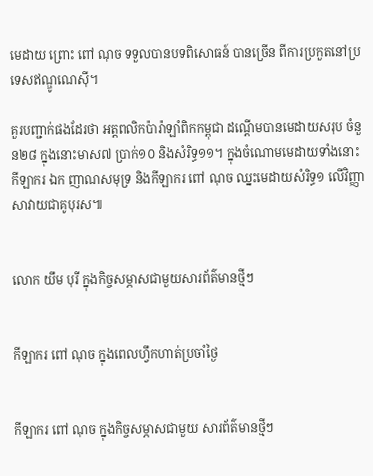មេដាយ ព្រោះ ពៅ ណុច ទទួលបានបទពិសោធន៍ បានច្រើន ពីការប្រកួតនៅប្រទេសឥណ្ឌូណេស៊ី។

គួរបញ្ជាក់ផងដែរថា អត្ដពលិកប៉ារ៉ាឡាំពិកកម្ពុជា ដណ្ដើមបានមេដាយសរុប ចំនួន២៨ ក្នុងនោះមាស៧ ប្រាក់១០ និងសំរិទ្ធ១១។ ក្នុងចំណោមមេដាយទាំងនោះ កីឡាករ ឯក ញាណសមុទ្រ និងកីឡាករ ពៅ ណុច ឈ្នះមេដាយសំរិទ្ធ១ លើវិញ្ញាសាវាយជាគូបុរស៕


លោក យឹម បុរី ក្នុងកិច្ចសម្ភាសជាមួយសារព័ត៌មានថ្មីៗ


កីឡាករ ពៅ ណុច ក្នុងពេលហ្វឹកហាត់ប្រចាំថ្ងៃ


កីឡាករ ពៅ ណុច ក្នុងកិច្ចសម្ភាសជាមួយ សារព័ត៌មានថ្មីៗ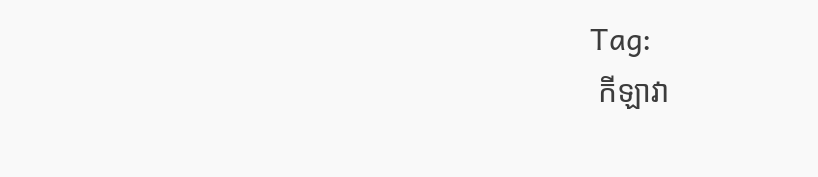Tag:
 កីឡាវា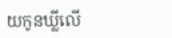យកូនឃ្លីលើ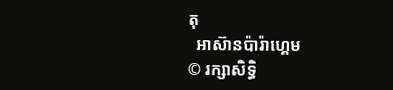តុ
  អាស៊ានប៉ារ៉ាហ្គេម
© រក្សាសិទ្ធិ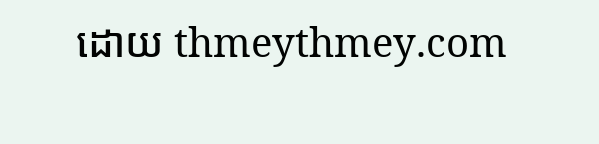ដោយ thmeythmey.com